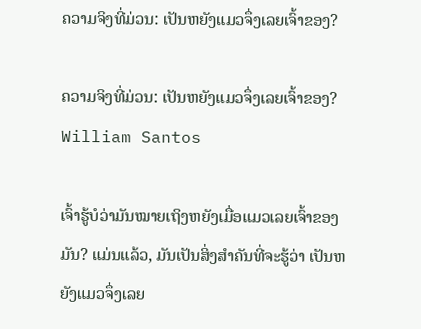ຄວາມຈິງທີ່ມ່ວນ: ເປັນຫຍັງແມວຈຶ່ງເລຍເຈົ້າຂອງ?

ຄວາມຈິງທີ່ມ່ວນ: ເປັນຫຍັງແມວຈຶ່ງເລຍເຈົ້າຂອງ?
William Santos

ເຈົ້າຮູ້ບໍວ່າມັນໝາຍເຖິງຫຍັງເມື່ອແມວເລຍເຈົ້າຂອງມັນ? ແມ່ນແລ້ວ, ມັນເປັນສິ່ງສໍາຄັນທີ່ຈະຮູ້ວ່າ ເປັນຫຍັງແມວຈຶ່ງເລຍ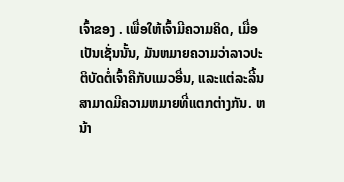ເຈົ້າຂອງ . ເພື່ອໃຫ້ເຈົ້າມີຄວາມຄິດ, ເມື່ອເປັນເຊັ່ນນັ້ນ, ມັນຫມາຍຄວາມວ່າລາວປະຕິບັດຕໍ່ເຈົ້າຄືກັບແມວອື່ນ, ແລະແຕ່ລະລີ້ນສາມາດມີຄວາມຫມາຍທີ່ແຕກຕ່າງກັນ. ຫນ້າ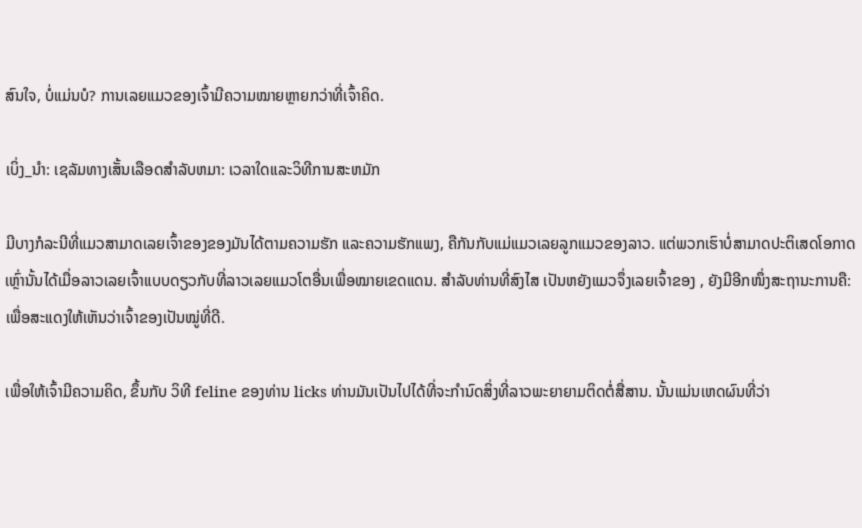ສົນໃຈ, ບໍ່ແມ່ນບໍ? ການເລຍແມວຂອງເຈົ້າມີຄວາມໝາຍຫຼາຍກວ່າທີ່ເຈົ້າຄິດ.

ເບິ່ງ_ນຳ: ເຊລັມທາງເສັ້ນເລືອດສໍາລັບຫມາ: ເວລາໃດແລະວິທີການສະຫມັກ

ມີບາງກໍລະນີທີ່ແມວສາມາດເລຍເຈົ້າຂອງຂອງມັນໄດ້ຕາມຄວາມຮັກ ແລະຄວາມຮັກແພງ, ຄືກັນກັບແມ່ແມວເລຍລູກແມວຂອງລາວ. ແຕ່ພວກເຮົາບໍ່ສາມາດປະຕິເສດໂອກາດເຫຼົ່ານັ້ນໄດ້ເມື່ອລາວເລຍເຈົ້າແບບດຽວກັບທີ່ລາວເລຍແມວໂຕອື່ນເພື່ອໝາຍເຂດແດນ. ສຳລັບທ່ານທີ່ສົງໄສ ເປັນຫຍັງແມວຈຶ່ງເລຍເຈົ້າຂອງ , ຍັງມີອີກໜຶ່ງສະຖານະການຄື: ເພື່ອສະແດງໃຫ້ເຫັນວ່າເຈົ້າຂອງເປັນໝູ່ທີ່ດີ.

ເພື່ອໃຫ້ເຈົ້າມີຄວາມຄິດ, ຂຶ້ນກັບ ວິທີ feline ຂອງທ່ານ licks ທ່ານມັນເປັນໄປໄດ້ທີ່ຈະກໍານົດສິ່ງທີ່ລາວພະຍາຍາມຕິດຕໍ່ສື່ສານ. ນັ້ນແມ່ນເຫດຜົນທີ່ວ່າ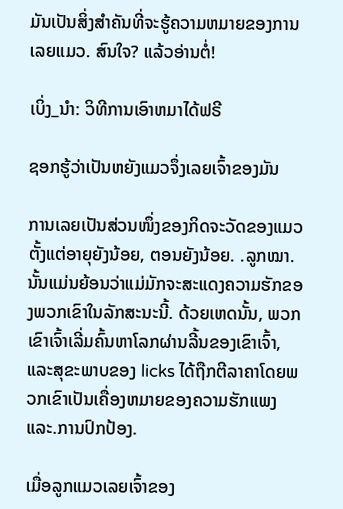ມັນເປັນສິ່ງສໍາຄັນທີ່ຈະຮູ້ຄວາມຫມາຍຂອງການເລຍແມວ. ສົນໃຈ? ແລ້ວອ່ານຕໍ່!

ເບິ່ງ_ນຳ: ວິທີການເອົາຫມາໄດ້ຟຣີ

ຊອກຮູ້ວ່າເປັນຫຍັງແມວຈຶ່ງເລຍເຈົ້າຂອງມັນ

ການເລຍເປັນສ່ວນໜຶ່ງຂອງກິດຈະວັດຂອງແມວຕັ້ງແຕ່ອາຍຸຍັງນ້ອຍ, ຕອນຍັງນ້ອຍ. .ລູກໝາ. ນັ້ນແມ່ນຍ້ອນວ່າແມ່ມັກຈະສະແດງຄວາມຮັກຂອງພວກເຂົາໃນລັກສະນະນີ້. ດ້ວຍເຫດນັ້ນ, ພວກເຂົາເຈົ້າເລີ່ມຄົ້ນຫາໂລກຜ່ານລີ້ນຂອງເຂົາເຈົ້າ, ແລະສຸຂະພາບຂອງ licks ໄດ້ຖືກຕີລາຄາໂດຍພວກເຂົາເປັນເຄື່ອງຫມາຍຂອງຄວາມຮັກແພງແລະ.ການປົກປ້ອງ.

ເມື່ອລູກແມວເລຍເຈົ້າຂອງ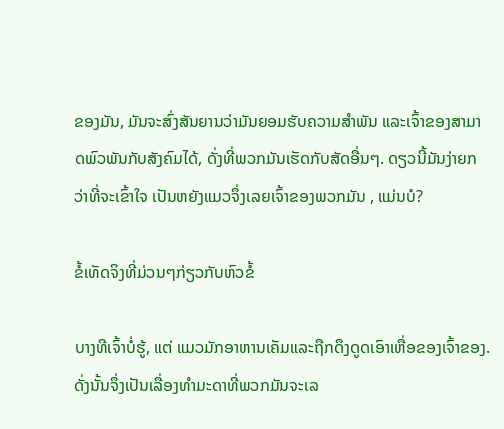ຂອງມັນ, ມັນຈະສົ່ງສັນຍານວ່າມັນຍອມຮັບຄວາມສຳພັນ ແລະເຈົ້າຂອງສາມາດພົວພັນກັບສັງຄົມໄດ້, ດັ່ງທີ່ພວກມັນເຮັດກັບສັດອື່ນໆ. ດຽວນີ້ມັນງ່າຍກວ່າທີ່ຈະເຂົ້າໃຈ ເປັນຫຍັງແມວຈຶ່ງເລຍເຈົ້າຂອງພວກມັນ , ແມ່ນບໍ?

ຂໍ້ເທັດຈິງທີ່ມ່ວນໆກ່ຽວກັບຫົວຂໍ້

ບາງທີເຈົ້າບໍ່ຮູ້, ແຕ່ ແມວມັກອາຫານເຄັມແລະຖືກດຶງດູດເອົາເຫື່ອຂອງເຈົ້າຂອງ. ດັ່ງນັ້ນຈຶ່ງເປັນເລື່ອງທຳມະດາທີ່ພວກມັນຈະເລ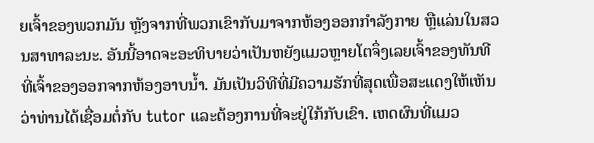ຍເຈົ້າຂອງພວກມັນ ຫຼັງຈາກທີ່ພວກເຂົາກັບມາຈາກຫ້ອງອອກກຳລັງກາຍ ຫຼືແລ່ນໃນສວນສາທາລະນະ. ອັນນີ້ອາດຈະອະທິບາຍວ່າເປັນຫຍັງແມວຫຼາຍໂຕຈຶ່ງເລຍເຈົ້າຂອງທັນທີທີ່ເຈົ້າຂອງອອກຈາກຫ້ອງອາບນໍ້າ. ມັນເປັນວິທີທີ່ມີຄວາມຮັກທີ່ສຸດເພື່ອສະແດງໃຫ້ເຫັນວ່າທ່ານໄດ້ເຊື່ອມຕໍ່ກັບ tutor ແລະຕ້ອງການທີ່ຈະຢູ່ໃກ້ກັບເຂົາ. ເຫດຜົນທີ່ແມວ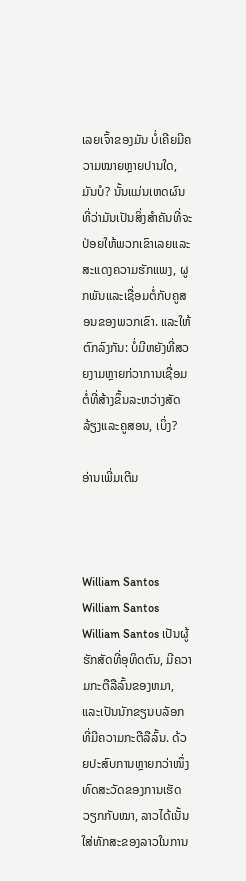ເລຍເຈົ້າຂອງມັນ ບໍ່ເຄີຍມີຄວາມໝາຍຫຼາຍປານໃດ, ມັນບໍ? ນັ້ນແມ່ນເຫດຜົນທີ່ວ່າມັນເປັນສິ່ງສໍາຄັນທີ່ຈະປ່ອຍໃຫ້ພວກເຂົາເລຍແລະສະແດງຄວາມຮັກແພງ, ຜູກພັນແລະເຊື່ອມຕໍ່ກັບຄູສອນຂອງພວກເຂົາ. ແລະໃຫ້ຕົກລົງກັນ: ບໍ່ມີຫຍັງທີ່ສວຍງາມຫຼາຍກ່ວາການເຊື່ອມຕໍ່ທີ່ສ້າງຂຶ້ນລະຫວ່າງສັດລ້ຽງແລະຄູສອນ, ເບິ່ງ?

ອ່ານເພີ່ມເຕີມ



William Santos
William Santos
William Santos ເປັນຜູ້ຮັກສັດທີ່ອຸທິດຕົນ, ມີຄວາມກະຕືລືລົ້ນຂອງຫມາ, ແລະເປັນນັກຂຽນບລັອກທີ່ມີຄວາມກະຕືລືລົ້ນ. ດ້ວຍປະສົບການຫຼາຍກວ່າໜຶ່ງທົດສະວັດຂອງການເຮັດວຽກກັບໝາ, ລາວໄດ້ເນັ້ນໃສ່ທັກສະຂອງລາວໃນການ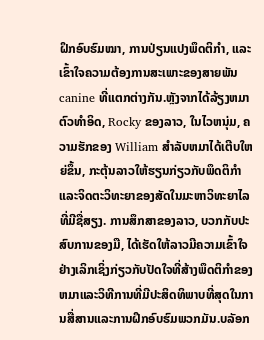ຝຶກອົບຮົມໝາ, ການປ່ຽນແປງພຶດຕິກຳ, ແລະເຂົ້າໃຈຄວາມຕ້ອງການສະເພາະຂອງສາຍພັນ canine ທີ່ແຕກຕ່າງກັນ.ຫຼັງຈາກໄດ້ລ້ຽງຫມາຕົວທໍາອິດ, Rocky ຂອງລາວ, ໃນໄວຫນຸ່ມ, ຄວາມຮັກຂອງ William ສໍາລັບຫມາໄດ້ເຕີບໃຫຍ່ຂຶ້ນ, ກະຕຸ້ນລາວໃຫ້ຮຽນກ່ຽວກັບພຶດຕິກໍາແລະຈິດຕະວິທະຍາຂອງສັດໃນມະຫາວິທະຍາໄລທີ່ມີຊື່ສຽງ. ການສຶກສາຂອງລາວ, ບວກກັບປະສົບການຂອງມື, ໄດ້ເຮັດໃຫ້ລາວມີຄວາມເຂົ້າໃຈຢ່າງເລິກເຊິ່ງກ່ຽວກັບປັດໃຈທີ່ສ້າງພຶດຕິກໍາຂອງຫມາແລະວິທີການທີ່ມີປະສິດທິພາບທີ່ສຸດໃນການສື່ສານແລະການຝຶກອົບຮົມພວກມັນ.ບລັອກ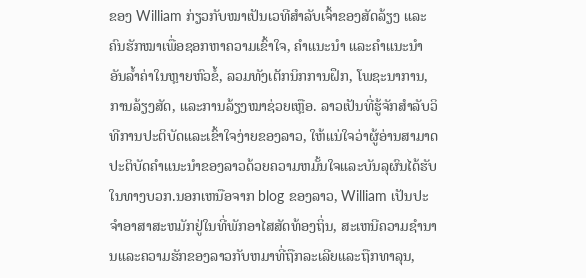ຂອງ William ກ່ຽວກັບໝາເປັນເວທີສຳລັບເຈົ້າຂອງສັດລ້ຽງ ແລະຄົນຮັກໝາເພື່ອຊອກຫາຄວາມເຂົ້າໃຈ, ຄຳແນະນຳ ແລະຄຳແນະນຳອັນລ້ຳຄ່າໃນຫຼາຍຫົວຂໍ້, ລວມທັງເຕັກນິກການຝຶກ, ໂພຊະນາການ, ການລ້ຽງສັດ, ແລະການລ້ຽງໝາຊ່ວຍເຫຼືອ. ລາວເປັນທີ່ຮູ້ຈັກສໍາລັບວິທີການປະຕິບັດແລະເຂົ້າໃຈງ່າຍຂອງລາວ, ໃຫ້ແນ່ໃຈວ່າຜູ້ອ່ານສາມາດປະຕິບັດຄໍາແນະນໍາຂອງລາວດ້ວຍຄວາມຫມັ້ນໃຈແລະບັນລຸຜົນໄດ້ຮັບໃນທາງບວກ.ນອກເຫນືອຈາກ blog ຂອງລາວ, William ເປັນປະຈໍາອາສາສະຫມັກຢູ່ໃນທີ່ພັກອາໄສສັດທ້ອງຖິ່ນ, ສະເຫນີຄວາມຊໍານານແລະຄວາມຮັກຂອງລາວກັບຫມາທີ່ຖືກລະເລີຍແລະຖືກທາລຸນ,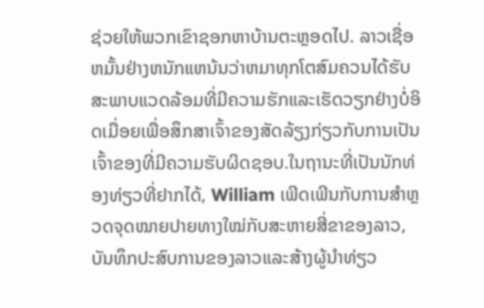ຊ່ວຍໃຫ້ພວກເຂົາຊອກຫາບ້ານຕະຫຼອດໄປ. ລາວເຊື່ອຫມັ້ນຢ່າງຫນັກແຫນ້ນວ່າຫມາທຸກໂຕສົມຄວນໄດ້ຮັບສະພາບແວດລ້ອມທີ່ມີຄວາມຮັກແລະເຮັດວຽກຢ່າງບໍ່ອິດເມື່ອຍເພື່ອສຶກສາເຈົ້າຂອງສັດລ້ຽງກ່ຽວກັບການເປັນເຈົ້າຂອງທີ່ມີຄວາມຮັບຜິດຊອບ.ໃນຖານະທີ່ເປັນນັກທ່ອງທ່ຽວທີ່ຢາກໄດ້, William ເພີດເພີນກັບການສຳຫຼວດຈຸດໝາຍປາຍທາງໃໝ່ກັບສະຫາຍສີ່ຂາຂອງລາວ, ບັນທຶກປະສົບການຂອງລາວແລະສ້າງຜູ້ນໍາທ່ຽວ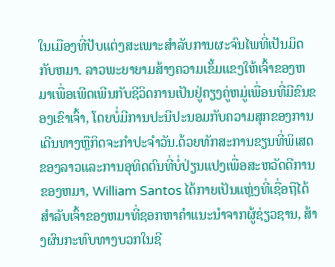ໃນເມືອງທີ່ປັບແຕ່ງສະເພາະສໍາລັບການຜະຈົນໄພທີ່ເປັນມິດກັບຫມາ. ລາວພະຍາຍາມສ້າງຄວາມເຂັ້ມແຂງໃຫ້ເຈົ້າຂອງຫມາເພື່ອເພີດເພີນກັບຊີວິດການເປັນຢູ່ຄຽງຄູ່ຫມູ່ເພື່ອນທີ່ມີຂົນຂອງເຂົາເຈົ້າ, ໂດຍບໍ່ມີການປະນີປະນອມກັບຄວາມສຸກຂອງການເດີນທາງຫຼືກິດຈະກໍາປະຈໍາວັນ.ດ້ວຍທັກສະການຂຽນທີ່ພິເສດຂອງລາວແລະການອຸທິດຕົນທີ່ບໍ່ປ່ຽນແປງເພື່ອສະຫວັດດີການຂອງຫມາ, William Santos ໄດ້ກາຍເປັນແຫຼ່ງທີ່ເຊື່ອຖືໄດ້ສໍາລັບເຈົ້າຂອງຫມາທີ່ຊອກຫາຄໍາແນະນໍາຈາກຜູ້ຊ່ຽວຊານ, ສ້າງຜົນກະທົບທາງບວກໃນຊີ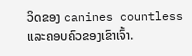ວິດຂອງ canines countless ແລະຄອບຄົວຂອງເຂົາເຈົ້າ.